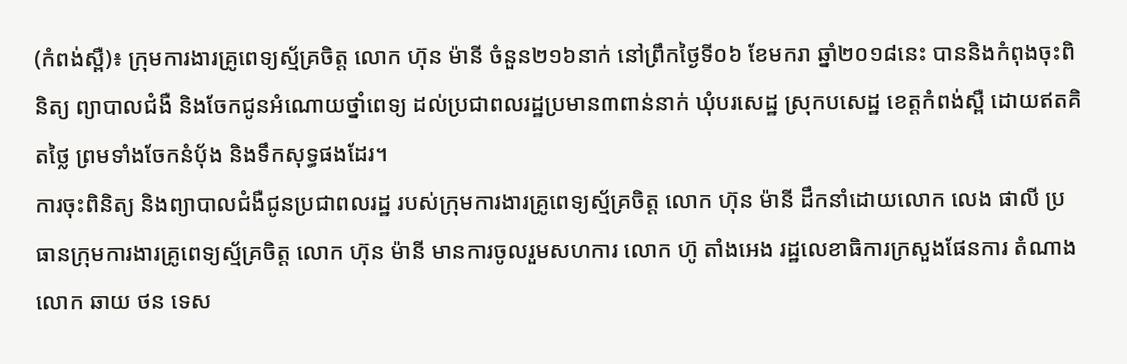(កំពង់ស្ពឺ)៖ ក្រុមការងារគ្រូពេទ្យស្ម័គ្រចិត្ត លោក ហ៊ុន ម៉ានី ចំនួន២១៦នាក់ នៅព្រឹកថ្ងៃទី០៦ ខែមករា ឆ្នាំ២០១៨នេះ បាននិងកំពុងចុះពិនិត្យ ព្យាបាលជំងឺ និងចែកជូនអំណោយថ្នាំពេទ្យ ដល់ប្រជាពលរដ្ឋប្រមាន៣ពាន់នាក់ ឃុំបរសេដ្ឋ ស្រុកបសេដ្ឋ ខេត្តកំពង់ស្ពឺ ដោយឥតគិតថ្លៃ ព្រមទាំងចែកនំបុ័ង និងទឹកសុទ្ធផងដែរ។
ការចុះពិនិត្យ និងព្យាបាលជំងឺជូនប្រជាពលរដ្ឋ របស់ក្រុមការងារគ្រូពេទ្យស្ម័គ្រចិត្ត លោក ហ៊ុន ម៉ានី ដឹកនាំដោយលោក លេង ផាលី ប្រធានក្រុមការងារគ្រូពេទ្យស្ម័គ្រចិត្ត លោក ហ៊ុន ម៉ានី មានការចូលរួមសហការ លោក ហ៊ូ តាំងអេង រដ្ឋលេខាធិការក្រសួងផែនការ តំណាងលោក ឆាយ ថន ទេស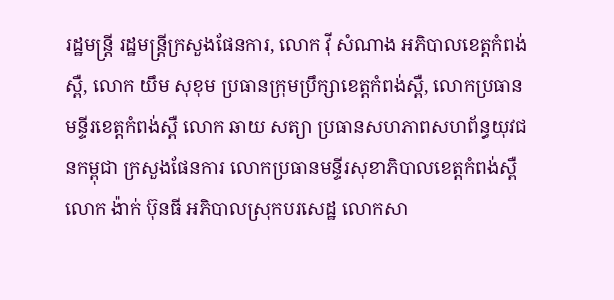រដ្ឋមន្ត្រី រដ្ឋមន្ត្រីក្រសួងផែនការ, លោក វ៉ី សំណាង អភិបាលខេត្តកំពង់ស្ពឺ, លោក យឹម សុខុម ប្រធានក្រុមប្រឹក្សាខេត្តកំពង់ស្ពឺ, លោកប្រធានមន្ទីរខេត្តកំពង់ស្ពឺ លោក ឆាយ សត្យា ប្រធានសហភាពសហព័ន្ធយុវជនកម្ពុជា ក្រសួងផែនការ លោកប្រធានមន្ទីរសុខាភិបាលខេត្តកំពង់ស្ពឺ លោក ង៉ាក់ ប៊ុនធី អភិបាលស្រុកបរសេដ្ឋ លោកសា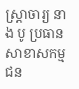ស្ត្រាចារ្យ នាង បូ ប្រធានសាខាសកម្មជន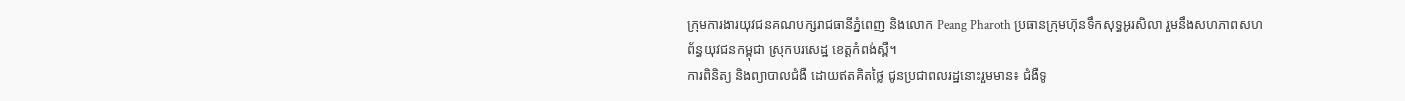ក្រុមការងារយុវជនគណបក្សរាជធានីភ្នំពេញ និងលោក Peang Pharoth ប្រធានក្រុមហ៊ុនទឹកសុទ្ធអូរសិលា រួមនឹងសហភាពសហព័ន្ធយុវជនកម្ពុជា ស្រុកបរសេដ្ឋ ខេត្តកំពង់ស្ពឺ។
ការពិនិត្យ និងព្យាបាលជំងឺ ដោយឥតគិតថ្លៃ ជូនប្រជាពលរដ្ឋនោះរួមមាន៖ ជំងឺទូ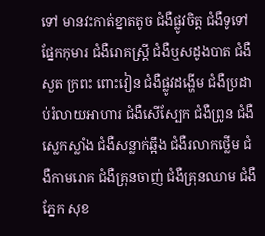ទៅ មានវះកាត់ខ្នាតតូច ជំងឺផ្លូវចិត្ត ជំងឺទូទៅផ្នែកកុមារ ជំងឺរោគស្ត្រី ជំងឺឬសដូងបាត ជំងឺសួត ក្រពះ ពោះវៀន ជំងឺផ្លូវដង្ហើម ជំងឺប្រដាប់រំលាយអាហារ ជំងឺសើស្បែក ជំងឺព្រូន ជំងឺស្លេកស្លាំង ជំងឺសន្លាក់ឆ្អឹង ជំងឺរលាកថ្លើម ជំងឺកាមរោគ ជំងឺគ្រុនចាញ់ ជំងឺគ្រុនឈាម ជំងឺភ្នែក សុខ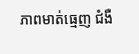ភាពមាត់ធ្មេញ ជំងឺ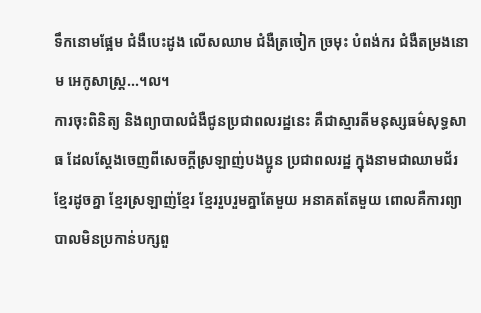ទឹកនោមផ្អែម ជំងឺបេះដូង លើសឈាម ជំងឺត្រចៀក ច្រមុះ បំពង់ករ ជំងឺតម្រងនោម អេកូសាស្ត្រ...។ល។
ការចុះពិនិត្យ និងព្យាបាលជំងឺជូនប្រជាពលរដ្ឋនេះ គឺជាស្មារតីមនុស្សធម៌សុទ្ធសាធ ដែលស្តែងចេញពីសេចក្តីស្រឡាញ់បងប្អូន ប្រជាពលរដ្ឋ ក្នុងនាមជាឈាមជ័រ ខ្មែរដូចគ្នា ខ្មែរស្រឡាញ់ខ្មែរ ខ្មែររួបរួមគ្នាតែមួយ អនាគតតែមួយ ពោលគឺការព្យាបាលមិនប្រកាន់បក្សពួ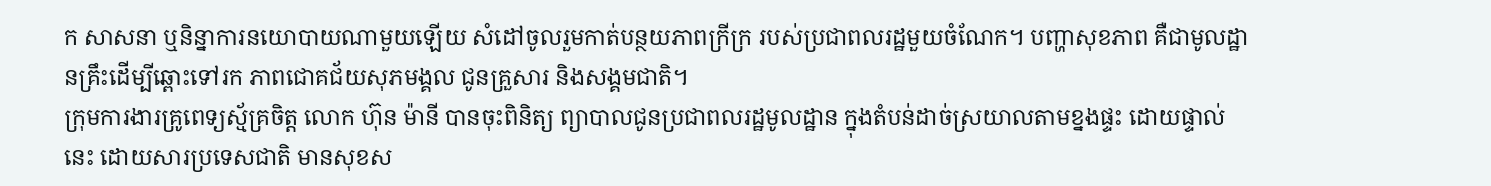ក សាសនា ឬនិន្នាការនយោបាយណាមួយឡើយ សំដៅចូលរួមកាត់បន្ថយភាពក្រីក្រ របស់ប្រជាពលរដ្ឋមួយចំណែក។ បញ្ហាសុខភាព គឺជាមូលដ្ឋានគ្រឹះដើម្បីឆ្ពោះទៅរក ភាពជោគជ័យសុភមង្គល ជូនគ្រួសារ និងសង្គមជាតិ។
ក្រុមការងារគ្រូពេទ្យស្ម័គ្រចិត្ត លោក ហ៊ុន ម៉ានី បានចុះពិនិត្យ ព្យាបាលជូនប្រជាពលរដ្ឋមូលដ្ឋាន ក្នុងតំបន់ដាច់ស្រយាលតាមខ្នងផ្ទះ ដោយផ្ទាល់នេះ ដោយសារប្រទេសជាតិ មានសុខស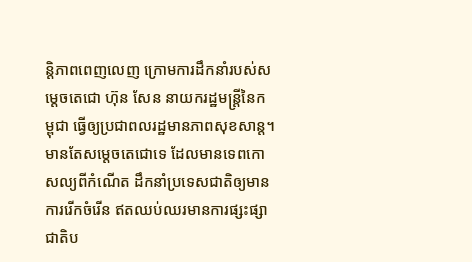ន្តិភាពពេញលេញ ក្រោមការដឹកនាំរបស់សម្តេចតេជោ ហ៊ុន សែន នាយករដ្ឋមន្ត្រីនៃកម្ពុជា ធ្វើឲ្យប្រជាពលរដ្ឋមានភាពសុខសាន្ត។ មានតែសម្តេចតេជោទេ ដែលមានទេពកោសល្យពីកំណើត ដឹកនាំប្រទេសជាតិឲ្យមានការរើកចំរើន ឥតឈប់ឈរមានការផ្សះផ្សាជាតិប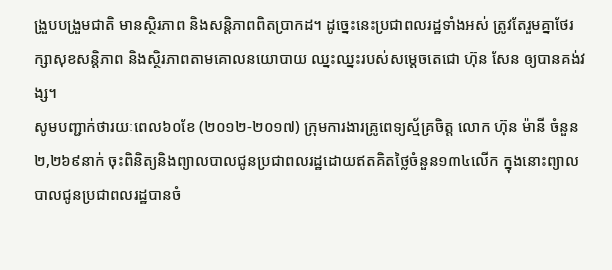ង្រួបបង្រួមជាតិ មានស្ថិរភាព និងសន្តិភាពពិតប្រាកដ។ ដូច្នេះនេះប្រជាពលរដ្ឋទាំងអស់ ត្រូវតែរួមគ្នាថែរក្សាសុខសន្តិភាព និងស្ថិរភាពតាមគោលនយោបាយ ឈ្នះឈ្នះរបស់សម្តេចតេជោ ហ៊ុន សែន ឲ្យបានគង់វង្ស។
សូមបញ្ជាក់ថារយៈពេល៦០ខែ (២០១២-២០១៧) ក្រុមការងារគ្រូពេទ្យស្ម័គ្រចិត្ត លោក ហ៊ុន ម៉ានី ចំនួន២,២៦៩នាក់ ចុះពិនិត្យនិងព្យាលបាលជូនប្រជាពលរដ្ឋដោយឥតគិតថ្លៃចំនួន១៣៤លើក ក្នុងនោះព្យាលបាលជូនប្រជាពលរដ្ឋបានចំ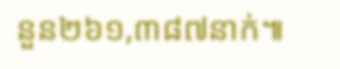នួន២៦១,៣៨៧នាក់៕